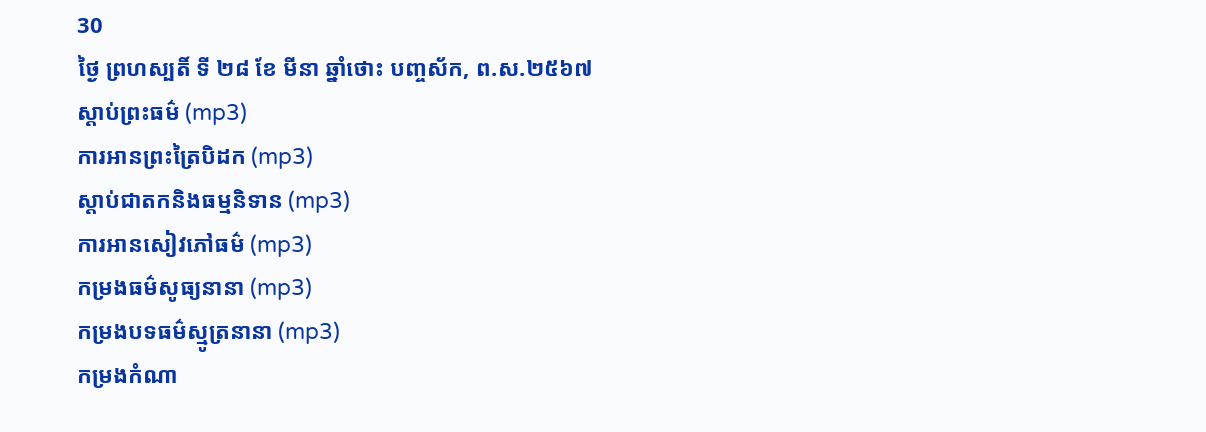30
ថ្ងៃ ព្រហស្បតិ៍ ទី ២៨ ខែ មីនា ឆ្នាំថោះ បញ្ចស័ក, ព.ស.២៥៦៧
ស្តាប់ព្រះធម៌ (mp3)
ការអានព្រះត្រៃបិដក (mp3)
ស្តាប់ជាតកនិងធម្មនិទាន (mp3)
ការអានសៀវភៅធម៌ (mp3)
កម្រងធម៌សូធ្យនានា (mp3)
កម្រងបទធម៌ស្មូត្រនានា (mp3)
កម្រងកំណា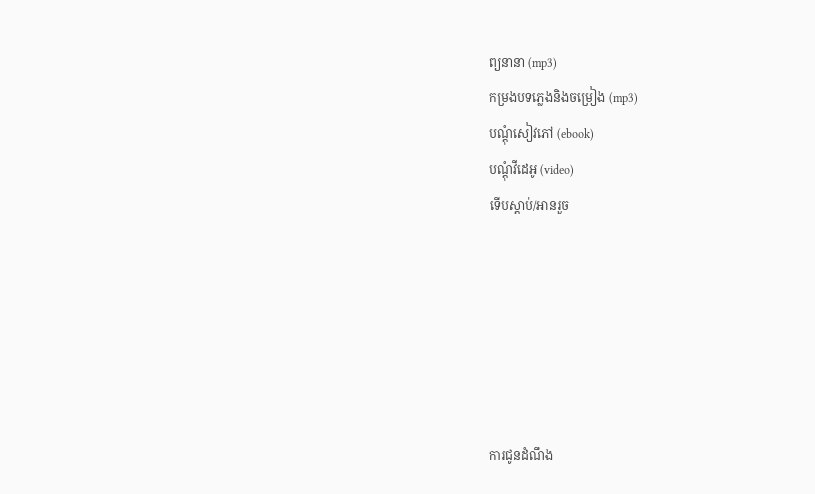ព្យនានា (mp3)
កម្រងបទភ្លេងនិងចម្រៀង (mp3)
បណ្តុំសៀវភៅ (ebook)
បណ្តុំវីដេអូ (video)
ទើបស្តាប់/អានរួច






ការជូនដំណឹង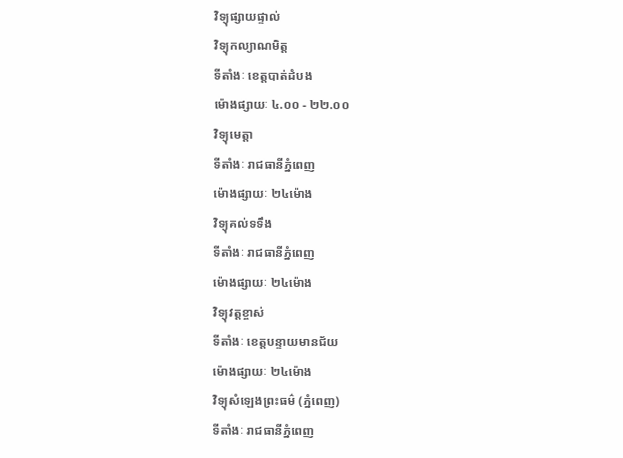វិទ្យុផ្សាយផ្ទាល់
វិទ្យុកល្យាណមិត្ត
ទីតាំងៈ ខេត្តបាត់ដំបង
ម៉ោងផ្សាយៈ ៤.០០ - ២២.០០
វិទ្យុមេត្តា
ទីតាំងៈ រាជធានីភ្នំពេញ
ម៉ោងផ្សាយៈ ២៤ម៉ោង
វិទ្យុគល់ទទឹង
ទីតាំងៈ រាជធានីភ្នំពេញ
ម៉ោងផ្សាយៈ ២៤ម៉ោង
វិទ្យុវត្តខ្ចាស់
ទីតាំងៈ ខេត្តបន្ទាយមានជ័យ
ម៉ោងផ្សាយៈ ២៤ម៉ោង
វិទ្យុសំឡេងព្រះធម៌ (ភ្នំពេញ)
ទីតាំងៈ រាជធានីភ្នំពេញ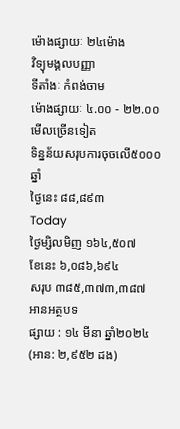ម៉ោងផ្សាយៈ ២៤ម៉ោង
វិទ្យុមង្គលបញ្ញា
ទីតាំងៈ កំពង់ចាម
ម៉ោងផ្សាយៈ ៤.០០ - ២២.០០
មើលច្រើនទៀត
ទិន្នន័យសរុបការចុចលើ៥០០០ឆ្នាំ
ថ្ងៃនេះ ៨៨,៨៩៣
Today
ថ្ងៃម្សិលមិញ ១៦៤,៥០៧
ខែនេះ ៦,០៨៦,៦៩៤
សរុប ៣៨៥,៣៧៣,៣៨៧
អានអត្ថបទ
ផ្សាយ : ១៤ មីនា ឆ្នាំ២០២៤ (អាន: ២,៩៥២ ដង)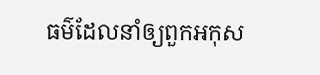ធម៌ដែលនាំឲ្យពួកអកុស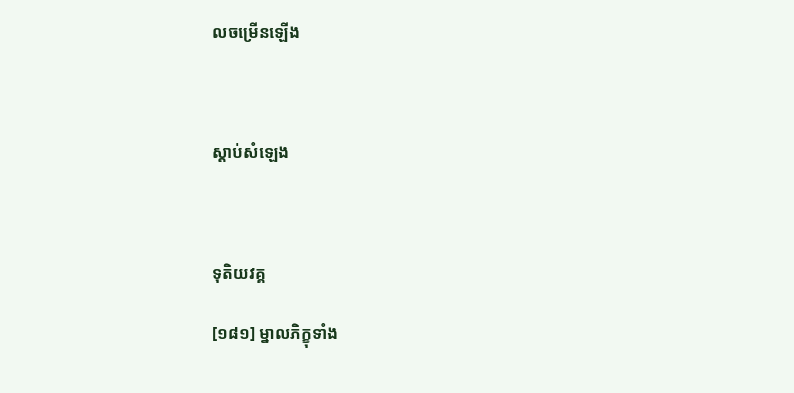លចម្រើនឡើង



ស្តាប់សំឡេង



ទុតិយវគ្គ

[១៨១] ម្នាលភិក្ខុទាំង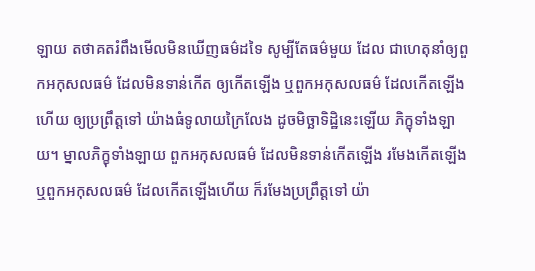ឡាយ តថាគតរំពឹងមើលមិនឃើញធម៌ដទៃ សូម្បីតែធម៌មួយ ដែល ជាហេតុនាំឲ្យពួកអកុសលធម៌ ដែលមិនទាន់កើត ឲ្យកើតឡើង ឬពួកអកុសលធម៌ ដែលកើតឡើងហើយ ឲ្យប្រព្រឹត្តទៅ យ៉ាងធំទូលាយក្រៃលែង ដូចមិច្ឆាទិដ្ឋិនេះឡើយ ភិក្ខុទាំងឡាយ។ ម្នាលភិក្ខុទាំងឡាយ ពួកអកុសលធម៌ ដែលមិនទាន់កើតឡើង រមែងកើតឡើង ឬពួកអកុសលធម៌ ដែលកើតឡើងហើយ ក៏រមែងប្រព្រឹត្តទៅ យ៉ា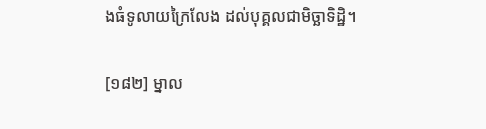ងធំទូលាយក្រៃលែង ដល់បុគ្គលជាមិច្ឆាទិដ្ឋិ។

[១៨២] ម្នាល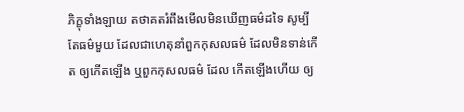ភិក្ខុទាំងឡាយ តថាគតរំពឹងមើលមិនឃើញធម៌ដទៃ សូម្បីតែធម៌មួយ ដែលជាហេតុនាំពួកកុសលធម៌ ដែលមិនទាន់កើត ឲ្យកើតឡើង ឬពួកកុសលធម៌ ដែល កើតឡើងហើយ ឲ្យ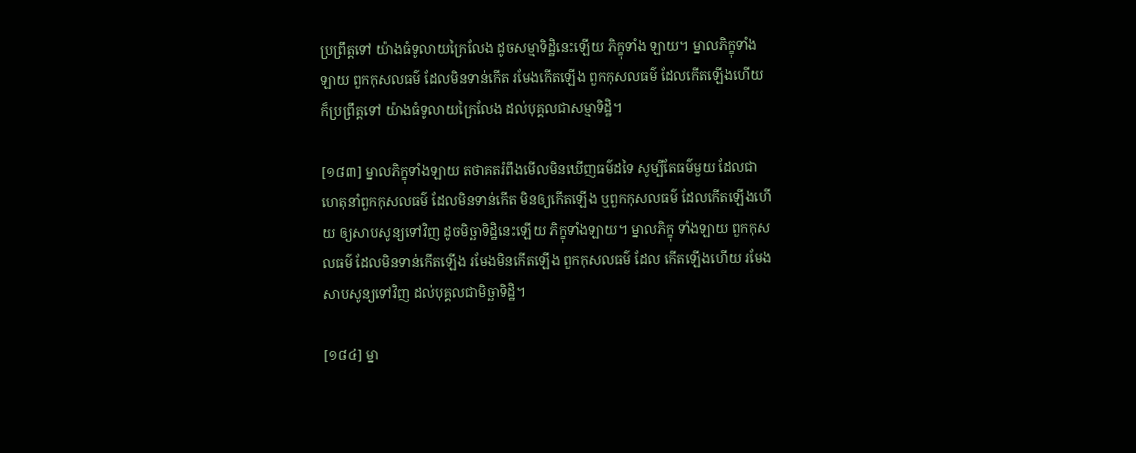ប្រព្រឹត្តទៅ យ៉ាងធំទូលាយក្រៃលែង ដូចសម្មាទិដ្ឋិនេះឡើយ ភិក្ខុទាំង ឡាយ។ ម្នាលភិក្ខុទាំងឡាយ ពួកកុសលធម៌ ដែលមិនទាន់កើត រមែងកើតឡើង ពួកកុសលធម៌ ដែលកើតឡើងហើយ ក៏ប្រព្រឹត្តទៅ យ៉ាងធំទូលាយក្រៃលែង ដល់បុគ្គលជាសម្មាទិដ្ឋិ។

[១៨៣] ម្នាលភិក្ខុទាំងឡាយ តថាគតរំពឹងមើលមិនឃើញធម៌ដទៃ សូម្បីតែធម៌មួយ ដែលជាហេតុនាំពួកកុសលធម៌ ដែលមិនទាន់កើត មិនឲ្យកើតឡើង ឬពួកកុសលធម៌ ដែលកើតឡើងហើយ ឲ្យសាបសូន្យទៅវិញ ដូចមិច្ឆាទិដ្ឋិនេះឡើយ ភិក្ខុទាំងឡាយ។ ម្នាលភិក្ខុ ទាំងឡាយ ពួកកុសលធម៌ ដែលមិនទាន់កើតឡើង រមែងមិនកើតឡើង ពួកកុសលធម៌ ដែល កើតឡើងហើយ រមែងសាបសូន្យទៅវិញ ដល់បុគ្គលជាមិច្ឆាទិដ្ឋិ។

[១៨៤] ម្នា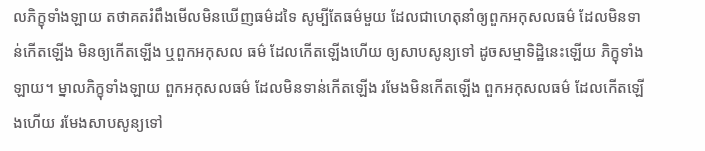លភិក្ខុទាំងឡាយ តថាគតរំពឹងមើលមិនឃើញធម៌ដទៃ សូម្បីតែធម៌មួយ ដែលជាហេតុនាំឲ្យពួកអកុសលធម៌ ដែលមិនទាន់កើតឡើង មិនឲ្យកើតឡើង ឬពួកអកុសល ធម៌ ដែលកើតឡើងហើយ ឲ្យសាបសូន្យទៅ ដូចសម្មាទិដ្ឋិនេះឡើយ ភិក្ខុទាំងឡាយ។ ម្នាលភិក្ខុទាំងឡាយ ពួកអកុសលធម៌ ដែលមិនទាន់កើតឡើង រមែងមិនកើតឡើង ពួកអកុសលធម៌ ដែលកើតឡើងហើយ រមែងសាបសូន្យទៅ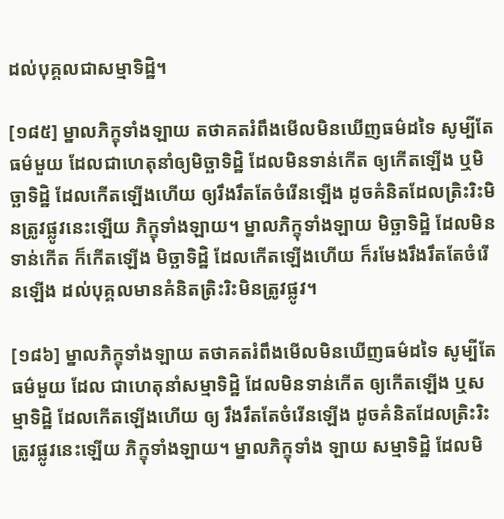ដល់បុគ្គលជាសម្មាទិដ្ឋិ។

[១៨៥] ម្នាលភិក្ខុទាំងឡាយ តថាគតរំពឹងមើលមិនឃើញធម៌ដទៃ សូម្បីតែធម៌មួយ ដែលជាហេតុនាំឲ្យមិច្ឆាទិដ្ឋិ ដែលមិនទាន់កើត ឲ្យកើតឡើង ឬមិច្ឆាទិដ្ឋិ ដែលកើតឡើងហើយ ឲ្យរឹងរឹតតែចំរើនឡើង ដូចគំនិតដែលត្រិះរិះមិនត្រូវផ្លូវនេះឡើយ ភិក្ខុទាំងឡាយ។ ម្នាលភិក្ខុទាំងឡាយ មិច្ឆាទិដ្ឋិ ដែលមិនទាន់កើត ក៏កើតឡើង មិច្ឆាទិដ្ឋិ ដែលកើតឡើងហើយ ក៏រមែងរឹងរឹតតែចំរើនឡើង ដល់បុគ្គលមានគំនិតត្រិះរិះមិនត្រូវផ្លូវ។

[១៨៦] ម្នាលភិក្ខុទាំងឡាយ តថាគតរំពឹងមើលមិនឃើញធម៌ដទៃ សូម្បីតែធម៌មួយ ដែល ជាហេតុនាំសម្មាទិដ្ឋិ ដែលមិនទាន់កើត ឲ្យកើតឡើង ឬសម្មាទិដ្ឋិ ដែលកើតឡើងហើយ ឲ្យ រឹងរឹតតែចំរើនឡើង ដូចគំនិតដែលត្រិះរិះត្រូវផ្លូវនេះឡើយ ភិក្ខុទាំងឡាយ។ ម្នាលភិក្ខុទាំង ឡាយ សម្មាទិដ្ឋិ ដែលមិ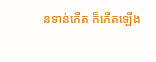នទាន់កើត ក៏កើតឡើង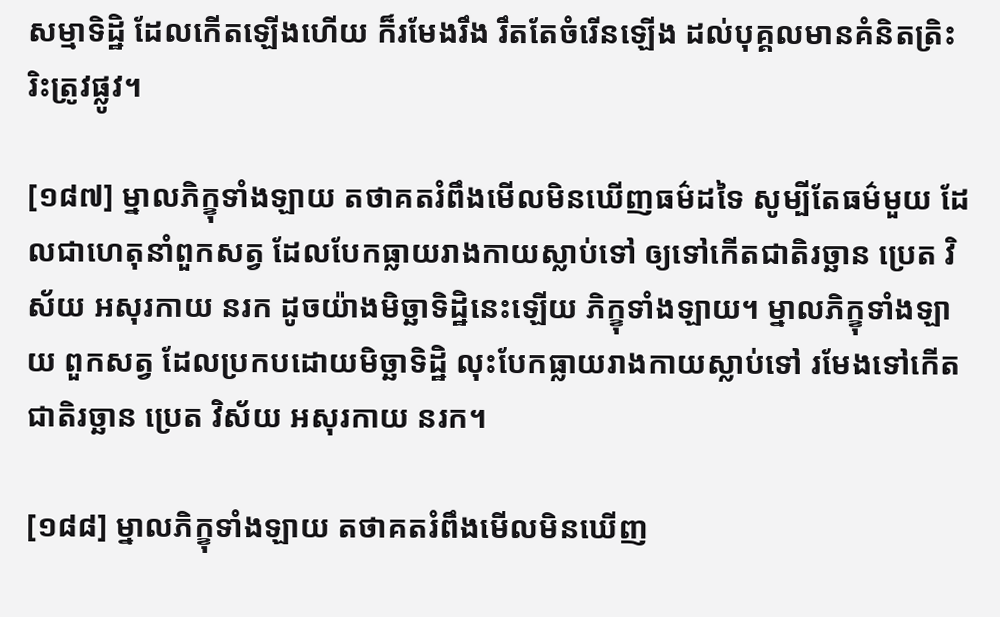សម្មាទិដ្ឋិ ដែលកើតឡើងហើយ ក៏រមែងរឹង រឹតតែចំរើនឡើង ដល់បុគ្គលមានគំនិតត្រិះរិះត្រូវផ្លូវ។

[១៨៧] ម្នាលភិក្ខុទាំងឡាយ តថាគតរំពឹងមើលមិនឃើញធម៌ដទៃ សូម្បីតែធម៌មួយ ដែលជាហេតុនាំពួកសត្វ ដែលបែកធ្លាយរាងកាយស្លាប់ទៅ ឲ្យទៅកើតជាតិរច្ឆាន ប្រេត វិស័យ អសុរកាយ នរក ដូចយ៉ាងមិច្ឆាទិដ្ឋិនេះឡើយ ភិក្ខុទាំងឡាយ។ ម្នាលភិក្ខុទាំងឡាយ ពួកសត្វ ដែលប្រកបដោយមិច្ឆាទិដ្ឋិ លុះបែកធ្លាយរាងកាយស្លាប់ទៅ រមែងទៅកើតជាតិរច្ឆាន ប្រេត វិស័យ អសុរកាយ នរក។

[១៨៨] ម្នាលភិក្ខុទាំងឡាយ តថាគតរំពឹងមើលមិនឃើញ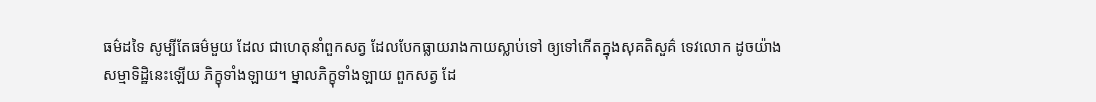ធម៌ដទៃ សូម្បីតែធម៌មួយ ដែល ជាហេតុនាំពួកសត្វ ដែលបែកធ្លាយរាងកាយស្លាប់ទៅ ឲ្យទៅកើតក្នុងសុគតិសួគ៌ ទេវលោក ដូចយ៉ាងសម្មាទិដ្ឋិនេះឡើយ ភិក្ខុទាំងឡាយ។ ម្នាលភិក្ខុទាំងឡាយ ពួកសត្វ ដែ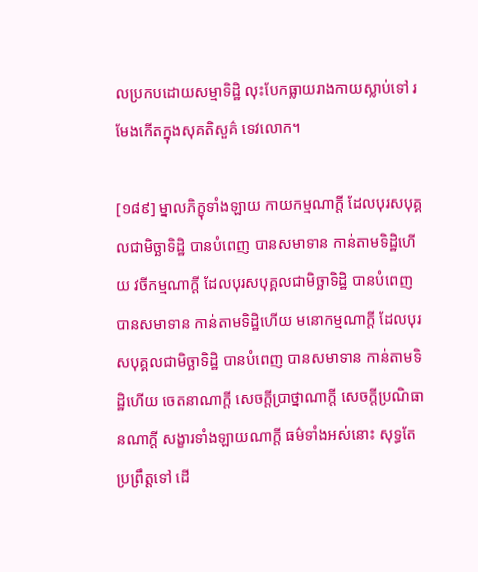លប្រកបដោយសម្មាទិដ្ឋិ លុះបែកធ្លាយរាងកាយស្លាប់ទៅ រមែងកើតក្នុងសុគតិសួគ៌ ទេវលោក។

[១៨៩] ម្នាលភិក្ខុទាំងឡាយ កាយកម្មណាក្តី ដែលបុរសបុគ្គលជាមិច្ឆាទិដ្ឋិ បានបំពេញ បានសមាទាន កាន់តាមទិដ្ឋិហើយ វចីកម្មណាក្តី ដែលបុរសបុគ្គលជាមិច្ឆាទិដ្ឋិ បានបំពេញ បានសមាទាន កាន់តាមទិដ្ឋិហើយ មនោកម្មណាក្តី ដែលបុរសបុគ្គលជាមិច្ឆាទិដ្ឋិ បានបំពេញ បានសមាទាន កាន់តាមទិដ្ឋិហើយ ចេតនាណាក្តី សេចក្តីប្រាថ្នាណាក្តី សេចក្តីប្រណិធានណាក្តី សង្ខារទាំងឡាយណាក្តី ធម៌ទាំងអស់នោះ សុទ្ធតែប្រព្រឹត្តទៅ ដើ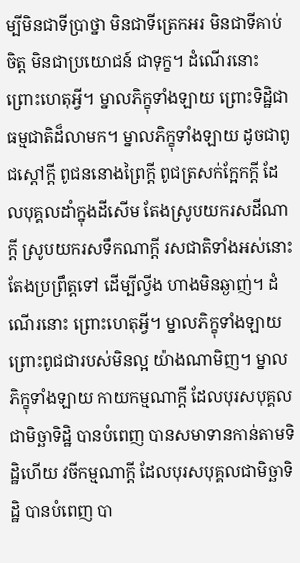ម្បីមិនជាទីប្រាថ្នា មិនជាទីត្រេកអរ មិនជាទីគាប់ចិត្ត មិនជាប្រយោជន៍ ជាទុក្ខ។ ដំណើរនោះ ព្រោះហេតុអ្វី។ ម្នាលភិក្ខុទាំងឡាយ ព្រោះទិដ្ឋិជាធម្មជាតិដ៏លាមក។ ម្នាលភិក្ខុទាំងឡាយ ដូចជាពូជស្តៅក្តី ពូជននោងព្រៃក្តី ពូជត្រសក់ក្អែកក្តី ដែលបុគ្គលដាំក្នុងដីសើម តែងស្រូបយករសដីណាក្តី ស្រូបយករសទឹកណាក្តី រសជាតិទាំងអស់នោះ តែងប្រព្រឹត្តទៅ ដើម្បីល្វីង ហាងមិនឆ្ងាញ់។ ដំណើរនោះ ព្រោះហេតុអ្វី។ ម្នាលភិក្ខុទាំងឡាយ ព្រោះពូជជារបស់មិនល្អ យ៉ាងណាមិញ។ ម្នាលភិក្ខុទាំងឡាយ កាយកម្មណាក្តី ដែលបុរសបុគ្គលជាមិច្ឆាទិដ្ឋិ បានបំពេញ បានសមាទានកាន់តាមទិដ្ឋិហើយ វចីកម្មណាក្តី ដែលបុរសបុគ្គលជាមិច្ឆាទិដ្ឋិ បានបំពេញ បា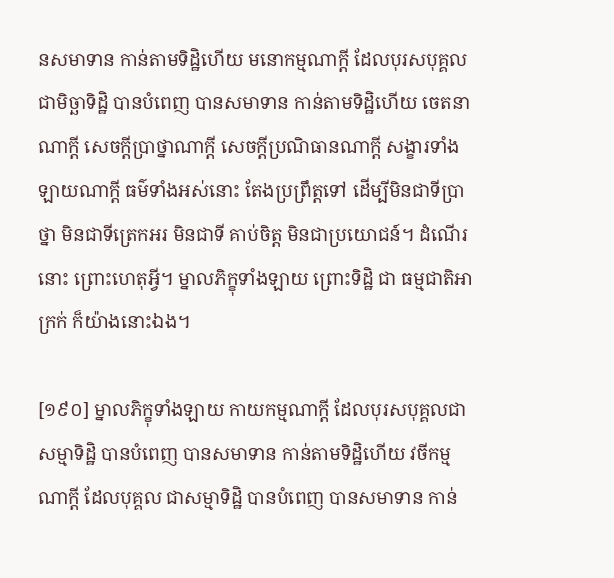នសមាទាន កាន់តាមទិដ្ឋិហើយ មនោកម្មណាក្តី ដែលបុរសបុគ្គល ជាមិច្ឆាទិដ្ឋិ បានបំពេញ បានសមាទាន កាន់តាមទិដ្ឋិហើយ ចេតនាណាក្តី សេចក្តីប្រាថ្នាណាក្តី សេចក្តីប្រណិធានណាក្តី សង្ខារទាំងឡាយណាក្តី ធម៌ទាំងអស់នោះ តែងប្រព្រឹត្តទៅ ដើម្បីមិនជាទីប្រាថ្នា មិនជាទីត្រេកអរ មិនជាទី គាប់ចិត្ត មិនជាប្រយោជន៍។ ដំណើរនោះ ព្រោះហេតុអ្វី។ ម្នាលភិក្ខុទាំងឡាយ ព្រោះទិដ្ឋិ ជា ធម្មជាតិអាក្រក់ ក៏យ៉ាងនោះឯង។

[១៩០] ម្នាលភិក្ខុទាំងឡាយ កាយកម្មណាក្តី ដែលបុរសបុគ្គលជាសម្មាទិដ្ឋិ បានបំពេញ បានសមាទាន កាន់តាមទិដ្ឋិហើយ វចីកម្មណាក្តី ដែលបុគ្គល ជាសម្មាទិដ្ឋិ បានបំពេញ បានសមាទាន កាន់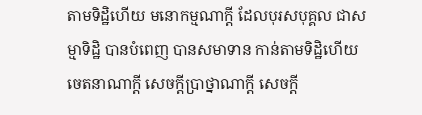តាមទិដ្ឋិហើយ មនោកម្មណាក្តី ដែលបុរសបុគ្គល ជាសម្មាទិដ្ឋិ បានបំពេញ បានសមាទាន កាន់តាមទិដ្ឋិហើយ ចេតនាណាក្តី សេចក្តីប្រាថ្នាណាក្តី សេចក្តី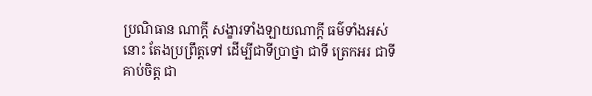ប្រណិធាន ណាក្តី សង្ខារទាំងឡាយណាក្តី ធម៌ទាំងអស់នោះ តែងប្រព្រឹត្តទៅ ដើម្បីជាទីប្រាថ្នា ជាទី ត្រេកអរ ជាទីគាប់ចិត្ត ជា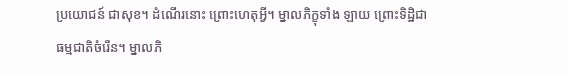ប្រយោជន៍ ជាសុខ។ ដំណើរនោះ ព្រោះហេតុអ្វី។ ម្នាលភិក្ខុទាំង ឡាយ ព្រោះទិដ្ឋិជាធម្មជាតិចំរើន។ ម្នាលភិ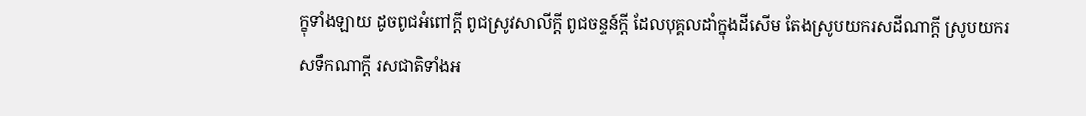ក្ខុទាំងឡាយ ដូចពូជអំពៅក្ដី ពូជស្រូវសាលីក្តី ពូជចន្ទន៍ក្តី ដែលបុគ្គលដាំក្នុងដីសើម តែងស្រូបយករសដីណាក្តី ស្រូបយករសទឹកណាក្តី រសជាតិទាំងអ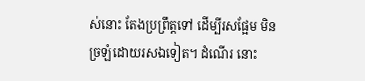ស់នោះ តែងប្រព្រឹត្តទៅ ដើម្បីរសផ្អែម មិនច្រឡំដោយរសឯទៀត។ ដំណើរ នោះ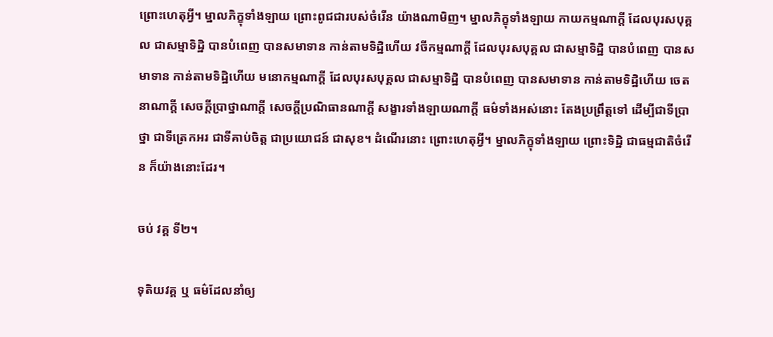ព្រោះហេតុអ្វី។ ម្នាលភិក្ខុទាំងឡាយ ព្រោះពូជជារបស់ចំរើន យ៉ាងណាមិញ។ ម្នាលភិក្ខុទាំងឡាយ កាយកម្មណាក្តី ដែលបុរសបុគ្គល ជាសម្មាទិដ្ឋិ បានបំពេញ បានសមាទាន កាន់តាមទិដ្ឋិហើយ វចីកម្មណាក្តី ដែលបុរសបុគ្គល ជាសម្មាទិដ្ឋិ បានបំពេញ បានសមាទាន កាន់តាមទិដ្ឋិហើយ មនោកម្មណាក្តី ដែលបុរសបុគ្គល ជាសម្មាទិដ្ឋិ បានបំពេញ បានសមាទាន កាន់តាមទិដ្ឋិហើយ ចេតនាណាក្តី សេចក្តីប្រាថ្នាណាក្តី សេចក្តីប្រណិធានណាក្តី សង្ខារទាំងឡាយណាក្តី ធម៌ទាំងអស់នោះ តែងប្រព្រឹត្តទៅ ដើម្បីជាទីប្រាថ្នា ជាទីត្រេកអរ ជាទីគាប់ចិត្ត ជាប្រយោជន៍ ជាសុខ។ ដំណើរនោះ ព្រោះហេតុអ្វី។ ម្នាលភិក្ខុទាំងឡាយ ព្រោះទិដ្ឋិ ជាធម្មជាតិចំរើន ក៏យ៉ាងនោះដែរ។

ចប់ វគ្គ ទី២។

ទុតិយវគ្គ ឬ ធម៌ដែលនាំឲ្យ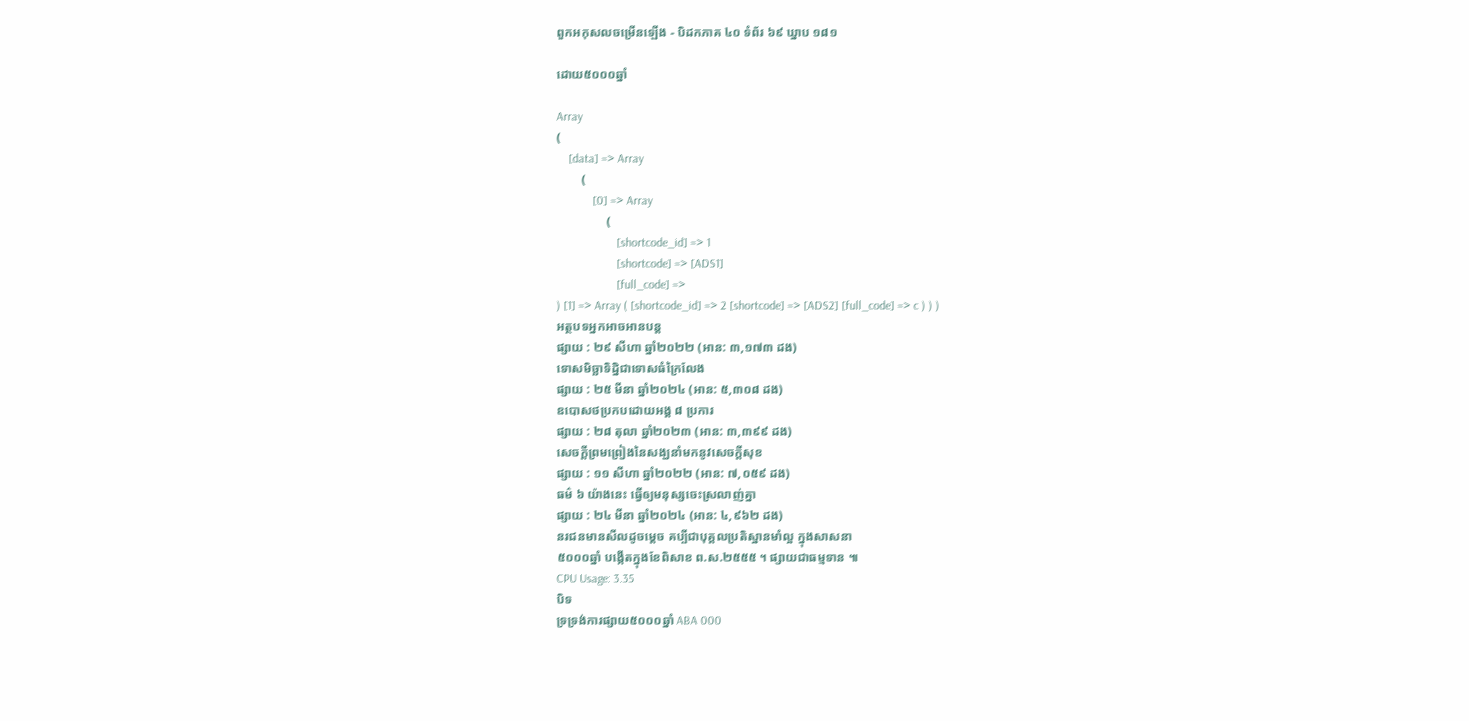ពួកអកុសលចម្រើនឡើង - បិដកភាគ ៤០ ទំព័រ ៦៩ ឃ្នាប ១៨១

ដោយ៥០០០ឆ្នាំ

Array
(
    [data] => Array
        (
            [0] => Array
                (
                    [shortcode_id] => 1
                    [shortcode] => [ADS1]
                    [full_code] =>
) [1] => Array ( [shortcode_id] => 2 [shortcode] => [ADS2] [full_code] => c ) ) )
អត្ថបទអ្នកអាចអានបន្ត
ផ្សាយ : ២៩ សីហា ឆ្នាំ២០២២ (អាន: ៣,១៧៣ ដង)
ទោសមិច្ឆាទិដ្និជាទោសធំក្រៃលែង
ផ្សាយ : ២៥ មីនា ឆ្នាំ២០២៤ (អាន: ៥,៣០៨ ដង)
ឧបោសថប្រកបដោយអង្គ ៨ ប្រការ
ផ្សាយ : ២៨ តុលា ឆ្នាំ២០២៣ (អាន: ៣,៣៩៩ ដង)
សេចក្តីព្រមព្រៀងនៃសង្ឃនាំមកនូវសេចក្តីសុខ
ផ្សាយ : ១១ សីហា ឆ្នាំ២០២២ (អាន: ៧,០៥៩ ដង)
ធម៌ ៦ យ៉ាងនេះ ធ្វើឲ្យមនុស្សចេះស្រលាញ់គ្នា
ផ្សាយ : ២៤ មីនា ឆ្នាំ២០២៤ (អាន: ៤,៩៦២ ដង)
នរជនមានសីលដូចម្តេច គប្បីជាបុគ្គលប្រតិស្ឋានមាំល្អ ក្នុងសាសនា
៥០០០ឆ្នាំ បង្កើតក្នុងខែពិសាខ ព.ស.២៥៥៥ ។ ផ្សាយជាធម្មទាន ៕
CPU Usage: 3.35
បិទ
ទ្រទ្រង់ការផ្សាយ៥០០០ឆ្នាំ ABA 000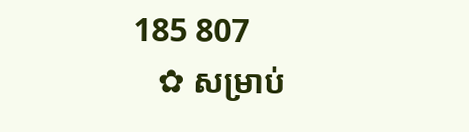185 807
   ✿ សម្រាប់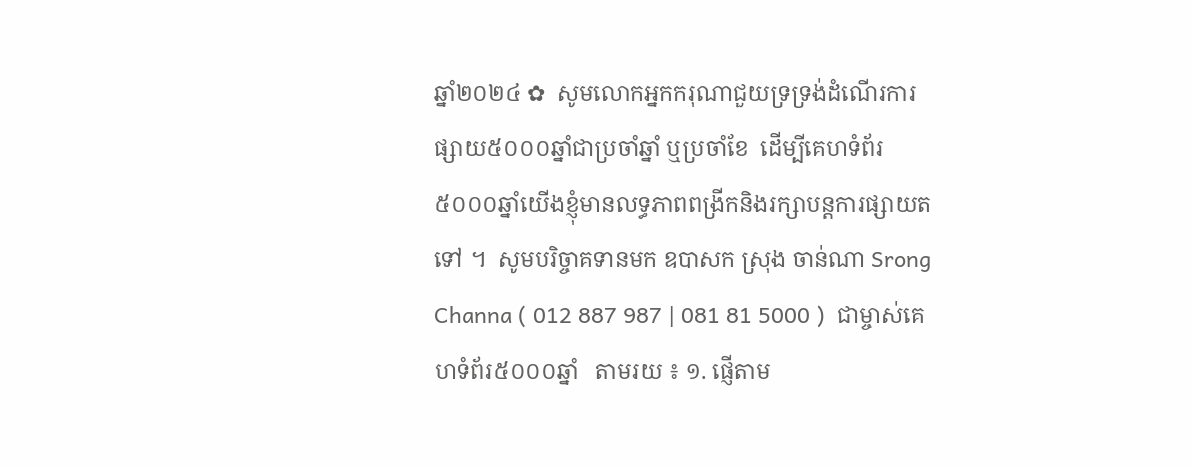ឆ្នាំ២០២៤ ✿  សូមលោកអ្នកករុណាជួយទ្រទ្រង់ដំណើរការផ្សាយ៥០០០ឆ្នាំជាប្រចាំឆ្នាំ ឬប្រចាំខែ  ដើម្បីគេហទំព័រ៥០០០ឆ្នាំយើងខ្ញុំមានលទ្ធភាពពង្រីកនិងរក្សាបន្តការផ្សាយតទៅ ។  សូមបរិច្ចាគទានមក ឧបាសក ស្រុង ចាន់ណា Srong Channa ( 012 887 987 | 081 81 5000 )  ជាម្ចាស់គេហទំព័រ៥០០០ឆ្នាំ   តាមរយ ៖ ១. ផ្ញើតាម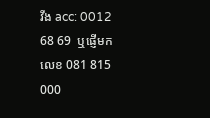វីង acc: 0012 68 69  ឬផ្ញើមកលេខ 081 815 000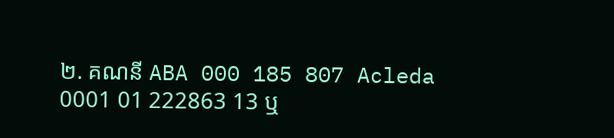២. គណនី ABA 000 185 807 Acleda 0001 01 222863 13 ឬ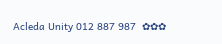Acleda Unity 012 887 987  ✿✿✿